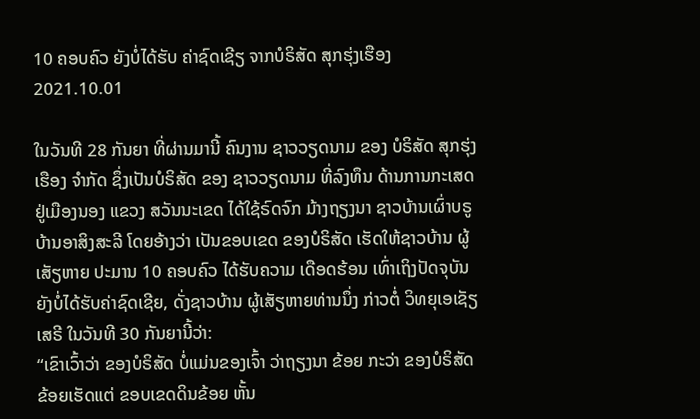10 ຄອບຄົວ ຍັງບໍ່ໄດ້ຮັບ ຄ່າຊົດເຊີຽ ຈາກບໍຣິສັດ ສຸກຮຸ່ງເຮືອງ
2021.10.01

ໃນວັນທີ 28 ກັນຍາ ທີ່ຜ່ານມານີ້ ຄົນງານ ຊາວວຽດນາມ ຂອງ ບໍຣິສັດ ສຸກຮຸ່ງເຮືອງ ຈໍາກັດ ຊຶ່ງເປັນບໍຣິສັດ ຂອງ ຊາວວຽດນາມ ທີ່ລົງທຶນ ດ້ານການກະເສດ ຢູ່ເມືອງນອງ ແຂວງ ສວັນນະເຂດ ໄດ້ໃຊ້ຣົດຈົກ ມ້າງຖຽງນາ ຊາວບ້ານເຜົ່າບຣູ ບ້ານອາສິງສະລີ ໂດຍອ້າງວ່າ ເປັນຂອບເຂດ ຂອງບໍຣິສັດ ເຮັດໃຫ້ຊາວບ້ານ ຜູ້ເສັຽຫາຍ ປະມານ 10 ຄອບຄົວ ໄດ້ຮັບຄວາມ ເດືອດຮ້ອນ ເທົ່າເຖິງປັດຈຸບັນ ຍັງບໍ່ໄດ້ຮັບຄ່າຊົດເຊີຍ, ດັ່ງຊາວບ້ານ ຜູ້ເສັຽຫາຍທ່ານນຶ່ງ ກ່າວຕໍ່ ວິທຍຸເອເຊັຽເສຣີ ໃນວັນທີ 30 ກັນຍານີ້ວ່າ:
“ເຂົາເວົ້າວ່າ ຂອງບໍຣິສັດ ບໍ່ແມ່ນຂອງເຈົ້າ ວ່າຖຽງນາ ຂ້ອຍ ກະວ່າ ຂອງບໍຣິສັດ ຂ້ອຍເຮັດແຕ່ ຂອບເຂດດິນຂ້ອຍ ຫັ້ນ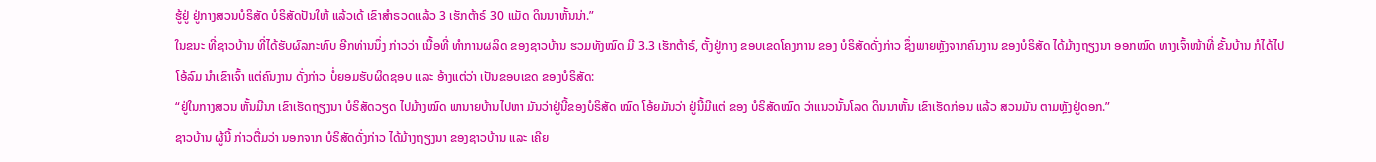ຮູ້ຢູ່ ຢູ່ກາງສວນບໍຣິສັດ ບໍຣິສັດປັນໃຫ້ ແລ້ວເດ້ ເຂົາສໍາຣວດແລ້ວ 3 ເຮັກຕ້າຣ໌ 30 ແມັດ ດິນນາຫັ້ນນ່າ.”
ໃນຂນະ ທີ່ຊາວບ້ານ ທີ່ໄດ້ຮັບຜົລກະທົບ ອີກທ່ານນຶ່ງ ກ່າວວ່າ ເນື້ອທີ່ ທໍາການຜລິດ ຂອງຊາວບ້ານ ຮວມທັງໝົດ ມີ 3.3 ເຮັກຕ້າຣ໌, ຕັ້ງຢູ່ກາງ ຂອບເຂດໂຄງການ ຂອງ ບໍຣິສັດດັ່ງກ່າວ ຊຶ່ງພາຍຫຼັງຈາກຄົນງານ ຂອງບໍຣິສັດ ໄດ້ມ້າງຖຽງນາ ອອກໝົດ ທາງເຈົ້າໜ້າທີ່ ຂັ້ນບ້ານ ກໍໄດ້ໄປໂອ້ລົມ ນໍາເຂົາເຈົ້າ ແຕ່ຄົນງານ ດັ່ງກ່າວ ບໍ່ຍອມຮັບຜິດຊອບ ແລະ ອ້າງແຕ່ວ່າ ເປັນຂອບເຂດ ຂອງບໍຣິສັດ:
“ຢູ່ໃນກາງສວນ ຫັ້ນມີນາ ເຂົາເຮັດຖຽງນາ ບໍຣິສັດວຽດ ໄປມ້າງໝົດ ພານາຍບ້ານໄປຫາ ມັນວ່າຢູ່ນີ້ຂອງບໍຣິສັດ ໝົດ ໂອ້ຍມັນວ່າ ຢູ່ນີ້ມີແຕ່ ຂອງ ບໍຣິສັດໝົດ ວ່າແນວນັ້ນໂລດ ດິນນາຫັ້ນ ເຂົາເຮັດກ່ອນ ແລ້ວ ສວນມັນ ຕາມຫຼັງຢູ່ດອກ.”
ຊາວບ້ານ ຜູ້ນີ້ ກ່າວຕື່ມວ່າ ນອກຈາກ ບໍຣິສັດດັ່ງກ່າວ ໄດ້ມ້າງຖຽງນາ ຂອງຊາວບ້ານ ແລະ ເຄີຍ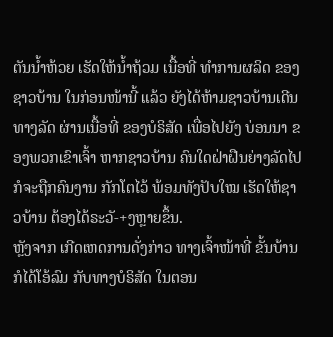ຕັນນໍ້າຫ້ວຍ ເຮັດໃຫ້ນໍ້າຖ້ວມ ເນື້ອທີ່ ທໍາການຜລິດ ຂອງຊາວບ້ານ ໃນກ່ອນໜ້ານີ້ ແລ້ວ ຍັງໄດ້ຫ້າມຊາວບ້ານເດີນທາງລັດ ຜ່ານເນື້ອທີ່ ຂອງບໍຣິສັດ ເພື່ອໄປຍັງ ບ່ອນນາ ຂອງພວກເຂົາເຈົ້າ ຫາກຊາວບ້ານ ຄົນໃດຝ່າຝືນຍ່າງລັດໄປ ກໍຈະຖືກຄົນງານ ກັກໂຕໄວ້ ພ້ອມທັງປັບໃໝ ເຮັດໃຫ້ຊາວບ້ານ ຕ້ອງໄດ້ຣະວັ-+ງຫຼາຍຂຶ້ນ.
ຫຼັງຈາກ ເກີດເຫດການດັ່ງກ່າວ ທາງເຈົ້າໜ້າທີ່ ຂັ້ນບ້ານ ກໍໄດ້ໂອ້ລົມ ກັບທາງບໍຣິສັດ ໃນຕອນ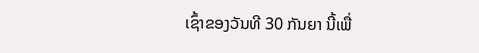ເຊົ້າຂອງວັນທີ 30 ກັນຍາ ນີ້ເພື່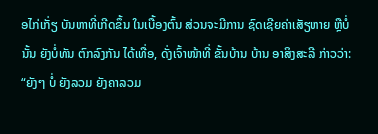ອໄກ່ເກັ່ຽ ບັນຫາທີ່ເກີດຂຶ້ນ ໃນເບື້ອງຕົ້ນ ສ່ວນຈະມີການ ຊົດເຊີຍຄ່າເສັຽຫາຍ ຫຼືບໍ່ນັ້ນ ຍັງບໍ່ທັນ ຕົກລົງກັນ ໄດ້ເທື່ອ, ດັ່ງເຈົ້າໜ້າທີ່ ຂັ້ນບ້ານ ບ້ານ ອາສິງສະລີ ກ່າວວ່າ:
“ຍັງໆ ບໍ່ ຍັງລວມ ຍັງຄາລວມ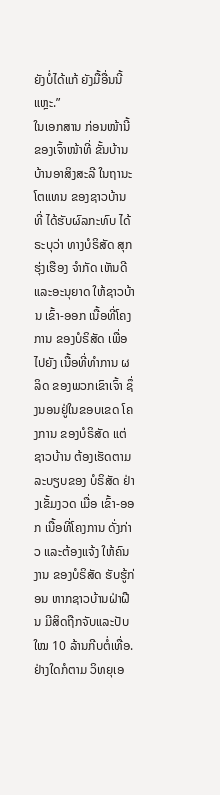ຍັງບໍ່ໄດ້ແກ້ ຍັງມື້ອື່ນນີ້ແຫຼະ.”
ໃນເອກສານ ກ່ອນໜ້ານີ້ ຂອງເຈົ້າໜ້າທີ່ ຂັ້ນບ້ານ ບ້ານອາສິງສະລີ ໃນຖານະໂຕແທນ ຂອງຊາວບ້ານ ທີ່ ໄດ້ຮັບຜົລກະທົບ ໄດ້ຣະບຸວ່າ ທາງບໍຣິສັດ ສຸກຮຸ່ງເຮືອງ ຈໍາກັດ ເຫັນດີ ແລະອະນຸຍາດ ໃຫ້ຊາວບ້ານ ເຂົ້າ-ອອກ ເນື້ອທີ່ໂຄງການ ຂອງບໍຣິສັດ ເພື່ອໄປຍັງ ເນື້ອທີ່ທໍາການ ຜລິດ ຂອງພວກເຂົາເຈົ້າ ຊຶ່ງນອນຢູ່ໃນຂອບເຂດ ໂຄງການ ຂອງບໍຣິສັດ ແຕ່ຊາວບ້ານ ຕ້ອງເຮັດຕາມລະບຽບຂອງ ບໍຣິສັດ ຢ່າງເຂັ້ມງວດ ເມື່ອ ເຂົ້າ-ອອກ ເນື້ອທີ່ໂຄງການ ດັ່ງກ່າວ ແລະຕ້ອງແຈ້ງ ໃຫ້ຄົນງານ ຂອງບໍຣິສັດ ຮັບຮູ້ກ່ອນ ຫາກຊາວບ້ານຝ່າຝືນ ມີສິດຖືກຈັບແລະປັບໃໝ 10 ລ້ານກີບຕໍ່ເທື່ອ.
ຢ່າງໃດກໍຕາມ ວິທຍຸເອ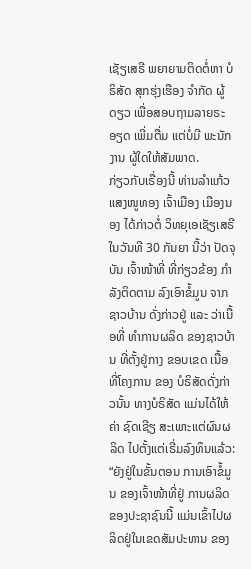ເຊັຽເສຣີ ພຍາຍາມຕິດຕໍ່ຫາ ບໍຣິສັດ ສຸກຮຸ່ງເຮືອງ ຈໍາກັດ ຜູ້ດຽວ ເພື່ອສອບຖາມລາຍຣະອຽດ ເພີ່ມຕື່ມ ແຕ່ບໍ່ມີ ພະນັກງານ ຜູ້ໃດໃຫ້ສັມພາດ.
ກ່ຽວກັບເຣື່ອງນີ້ ທ່ານລໍາແກ້ວ ແສງໜູທອງ ເຈົ້າເມືອງ ເມືອງນອງ ໄດ້ກ່າວຕໍ່ ວິທຍຸເອເຊັຽເສຣີ ໃນວັນທີ 30 ກັນຍາ ນີ້ວ່າ ປັດຈຸບັນ ເຈົ້າໜ້າທີ່ ທີ່ກ່ຽວຂ້ອງ ກໍາລັງຕິດຕາມ ລົງເອົາຂໍ້ມູນ ຈາກຊາວບ້ານ ດັ່ງກ່າວຢູ່ ແລະ ວ່າເນື້ອທີ່ ທໍາການຜລິດ ຂອງຊາວບ້ານ ທີ່ຕັ້ງຢູ່ກາງ ຂອບເຂດ ເນື້ອທີ່ໂຄງການ ຂອງ ບໍຣິສັດດັ່ງກ່າວນັ້ນ ທາງບໍຣິສັດ ແມ່ນໄດ້ໃຫ້ຄ່າ ຊົດເຊີຽ ສະເພາະແຕ່ຜົນຜລິດ ໄປຕັ້ງແຕ່ເຣີ່ມລົງທຶນແລ້ວ:
“ຍັງຢູ່ໃນຂັ້ນຕອນ ການເອົາຂໍ້ມູນ ຂອງເຈົ້າໜ້າທີ່ຢູ່ ການຜລິດ ຂອງປະຊາຊົນນີ້ ແມ່ນເຂົ້າໄປຜລິດຢູ່ໃນເຂດສັມປະທານ ຂອງ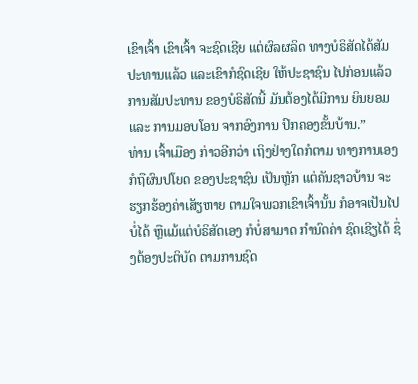ເຂົາເຈົ້າ ເຂົາເຈົ້າ ຈະຊົດເຊີຍ ແຕ່ຜົລຜລິດ ທາງບໍຣິສັດໄດ້ສັມປະທານແລ້ວ ແລະເຂົາກໍຊົດເຊີຍ ໃຫ້ປະຊາຊົນ ໄປກ່ອນແລ້ວ ການສັມປະທານ ຂອງບໍຣິສັດນີ້ ມັນຕ້ອງໄດ້ມີການ ຍິນຍອມ ແລະ ການມອບໂອນ ຈາກອົງການ ປົກຄອງຂັ້ນບ້ານ.”
ທ່ານ ເຈົ້າເມືອງ ກ່າວອີກວ່າ ເຖິງຢ່າງໃດກໍຕາມ ທາງການເອງ ກໍຖືຜົນປໂຍດ ຂອງປະຊາຊົນ ເປັນຫຼັກ ແຕ່ຄັນຊາວບ້ານ ຈະຮຽກຮ້ອງຄ່າເສັຽຫາຍ ຕາມໃຈພວກເຂົາເຈົ້ານັ້ນ ກໍອາຈເປັນໄປບໍ່ໄດ້ ຫຼືແມ້ແຕ່ບໍຣິສັດເອງ ກໍບໍ່ສາມາດ ກໍານົດຄ່າ ຊົດເຊີຽໄດ້ ຊຶ່ງຕ້ອງປະຕິບັດ ຕາມການຊົດ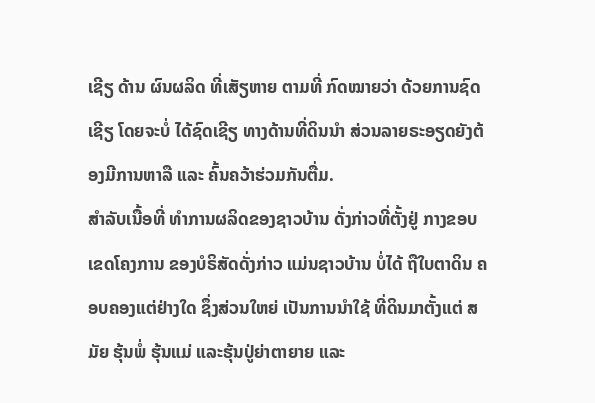ເຊີຽ ດ້ານ ຜົນຜລິດ ທີ່ເສັຽຫາຍ ຕາມທີ່ ກົດໝາຍວ່າ ດ້ວຍການຊົດເຊີຽ ໂດຍຈະບໍ່ ໄດ້ຊົດເຊີຽ ທາງດ້ານທີ່ດິນນໍາ ສ່ວນລາຍຣະອຽດຍັງຕ້ອງມີການຫາລື ແລະ ຄົ້ນຄວ້າຮ່ວມກັນຕື່ມ.
ສໍາລັບເນື້ອທີ່ ທໍາການຜລິດຂອງຊາວບ້ານ ດັ່ງກ່າວທີ່ຕັ້ງຢູ່ ກາງຂອບເຂດໂຄງການ ຂອງບໍຣິສັດດັ່ງກ່າວ ແມ່ນຊາວບ້ານ ບໍ່ໄດ້ ຖືໃບຕາດິນ ຄອບຄອງແຕ່ຢ່າງໃດ ຊຶ່ງສ່ວນໃຫຍ່ ເປັນການນໍາໃຊ້ ທີ່ດິນມາຕັ້ງແຕ່ ສມັຍ ຮຸ້ນພໍ່ ຮຸ້ນແມ່ ແລະຮຸ້ນປູ່ຍ່າຕາຍາຍ ແລະ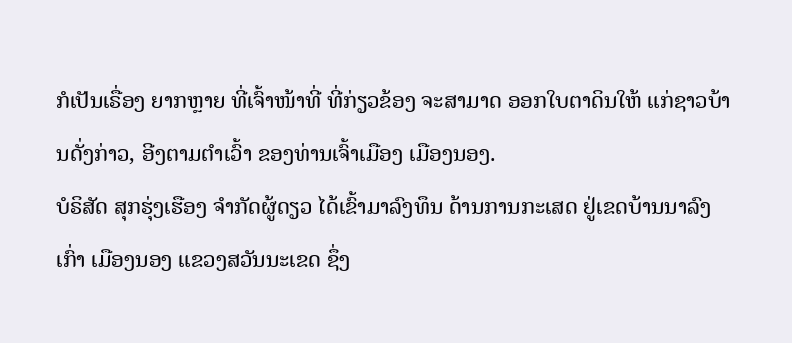ກໍເປັນເຣື່ອງ ຍາກຫຼາຍ ທີ່ເຈົ້າໜ້າທີ່ ທີ່ກ່ຽວຂ້ອງ ຈະສາມາດ ອອກໃບຕາດິນໃຫ້ ແກ່ຊາວບ້ານດັ່ງກ່າວ, ອີງຕາມຕໍາເວົ້າ ຂອງທ່ານເຈົ້າເມືອງ ເມືອງນອງ.
ບໍຣິສັດ ສຸກຮຸ່ງເຮືອງ ຈໍາກັດຜູ້ດຽວ ໄດ້ເຂົ້າມາລົງທຶນ ດ້ານການກະເສດ ຢູ່ເຂດບ້ານນາລົງເກົ່າ ເມືອງນອງ ແຂວງສວັນນະເຂດ ຊຶ່ງ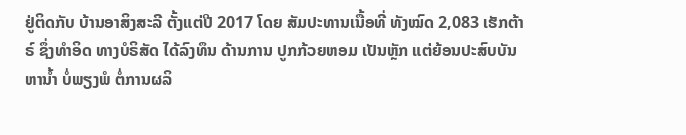ຢູ່ຕິດກັບ ບ້ານອາສິງສະລີ ຕັ້ງແຕ່ປີ 2017 ໂດຍ ສັມປະທານເນື້ອທີ່ ທັງໝົດ 2,083 ເຮັກຕ້າຣ໌ ຊຶ່ງທໍາອິດ ທາງບໍຣິສັດ ໄດ້ລົງທຶນ ດ້ານການ ປູກກ້ວຍຫອມ ເປັນຫຼັກ ແຕ່ຍ້ອນປະສົບບັນຫານໍ້າ ບໍ່ພຽງພໍ ຕໍ່ການຜລິ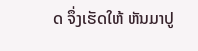ດ ຈຶ່ງເຮັດໃຫ້ ຫັນມາປູ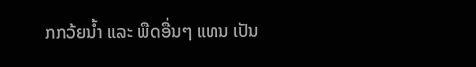ກກວ້ຍນໍ້າ ແລະ ພືດອື່ນໆ ແທນ ເປັນ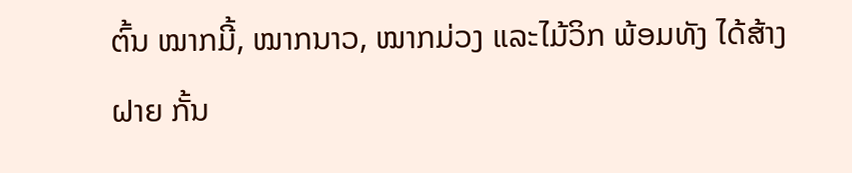ຕົ້ນ ໝາກມີ້, ໝາກນາວ, ໝາກມ່ວງ ແລະໄມ້ວິກ ພ້ອມທັງ ໄດ້ສ້າງຝາຍ ກັ້ນ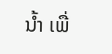ນໍ້າ ເພື່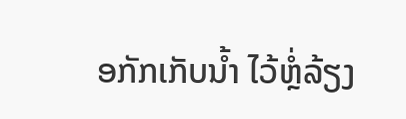ອກັກເກັບນໍ້າ ໄວ້ຫຼໍ່ລ້ຽງ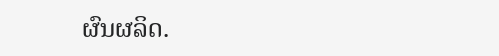ຜົນຜລິດ.